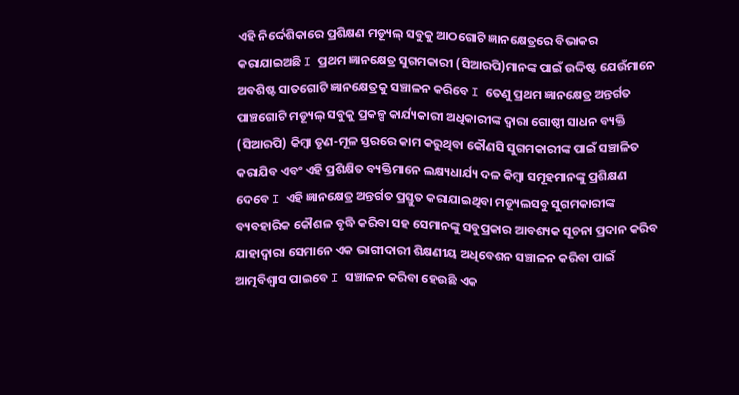ଏହି ନିର୍ଦ୍ଦେଶିକାରେ ପ୍ରଶିକ୍ଷଣ ମଡ୍ୟୂଲ୍ ସବୁକୁ ଆଠଗୋଟି ଜ୍ଞାନକ୍ଷେତ୍ରରେ ବିଭାକର କରାଯାଇଅଛି I ପ୍ରଥମ ଜ୍ଞାନକ୍ଷେତ୍ର ସୁଗମକାରୀ (ସିଆରପି)ମାନଙ୍କ ପାଇଁ ଉଦ୍ଦିଷ୍ଟ ଯେଉଁମାନେ ଅବଶିଷ୍ଟ ସାତଗୋଟି ଜ୍ଞାନକ୍ଷେତ୍ରକୁ ସଞ୍ଚାଳନ କରିବେ I ତେଣୁ ପ୍ରଥମ ଜ୍ଞାନକ୍ଷେତ୍ର ଅନ୍ତର୍ଗତ ପାଞ୍ଚଗୋଟି ମଡ୍ୟୂଲ୍ ସବୁକୁ ପ୍ରକଳ୍ପ କାର୍ଯ୍ୟକାରୀ ଅଧିକାରୀଙ୍କ ଦ୍ୱାରା ଗୋଷ୍ଠୀ ସାଧନ ବ୍ୟକ୍ତି (ସିଆରପି) କିମ୍ବା ତୃଣ-ମୂଳ ସ୍ତରରେ କାମ କରୁଥିବା କୌଣସି ସୁଗମକାରୀଙ୍କ ପାଇଁ ସଞ୍ଚାଳିତ କରାଯିବ ଏବଂ ଏହି ପ୍ରଶିକ୍ଷିତ ବ୍ୟକ୍ତିମାନେ ଲକ୍ଷ୍ୟଧାର୍ଯ୍ୟ ଦଳ କିମ୍ବା ସମୂହମାନଙ୍କୁ ପ୍ରଶିକ୍ଷଣ ଦେବେ I ଏହି ଜ୍ଞାନକ୍ଷେତ୍ର ଅନ୍ତର୍ଗତ ପ୍ରସ୍ତୁତ କରାଯାଇଥିବା ମଡ୍ୟୂଲସବୁ ସୁଗମକାରୀଙ୍କ ବ୍ୟବହାରିକ କୌଶଳ ବୃଦ୍ଧି କରିବା ସହ ସେମାନଙ୍କୁ ସବୁପ୍ରକାର ଆବଶ୍ୟକ ସୂଚନା ପ୍ରଦାନ କରିବ ଯାହାଦ୍ୱାରା ସେମାନେ ଏକ ଭାଗୀଦାରୀ ଶିକ୍ଷଣୀୟ ଅଧିବେଶନ ସଞ୍ଚାଳନ କରିବା ପାଇଁ ଆତ୍ମବିଶ୍ୱାସ ପାଇବେ I ସଞ୍ଚାଳନ କରିବା ହେଉଛି ଏକ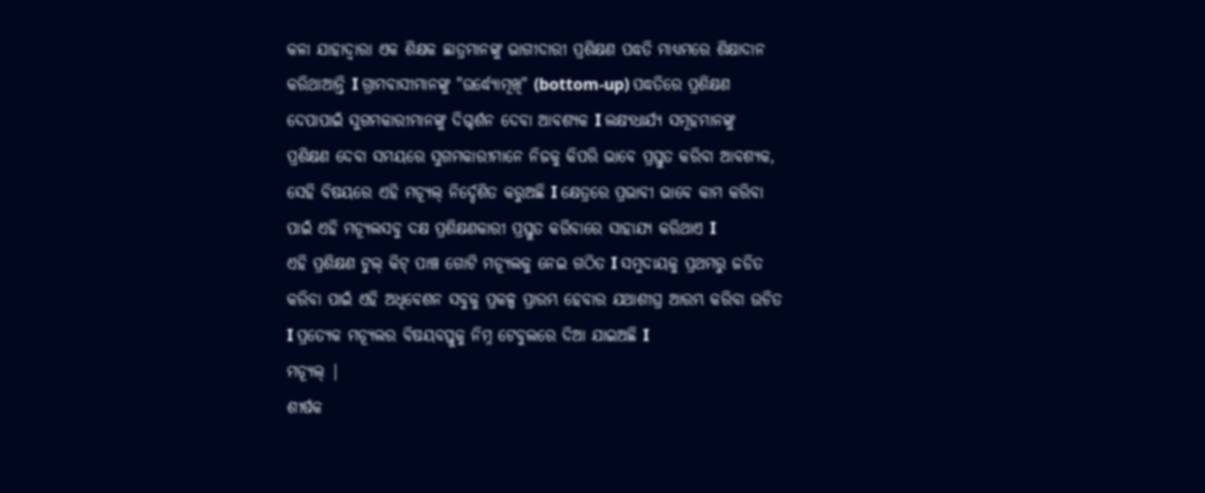କଳା ଯାହାଦ୍ୱାରା ଏକ ଶିକ୍ଷକ ଛାତ୍ରମାନଙ୍କୁ ଭାଗୀଦାରୀ ପ୍ରଶିକ୍ଷଣ ପଦ୍ଧତି ମାଧ୍ୟମରେ ଶିକ୍ଷାଦାନ କରିଥାଆନ୍ତି I ଗ୍ରାମବାସୀମାନଙ୍କୁ "ଉର୍ଦ୍ଧ୍ୟୋମୂଖି" (bottom-up) ପଦ୍ଧତିରେ ପ୍ରଶିକ୍ଷଣ ଦେପାପାଇଁ ସୁଗମକାରୀମାନଙ୍କୁ ଦିଗ୍ଦର୍ଶନ ଦେବା ଆବଶ୍ୟକ I ଲକ୍ଷ୍ୟଧାର୍ଯ୍ୟ ସମୂହମାନଙ୍କୁ ପ୍ରଶିକ୍ଷଣ ଦେବା ସମୟରେ ସୁଗମକାରୀମାନେ ନିଜକୁ କିପରି ଭାବେ ପ୍ରସ୍ତୁତ କରିବା ଆବଶ୍ୟକ, ସେହି ବିଷୟରେ ଏହି ମଡ୍ୟୂଲ୍ ନିର୍ଦ୍ଦେଶିତ କରୁଅଛି I କ୍ଷେତ୍ରରେ ପ୍ରଭାବୀ ଭାବେ କାମ କରିବା ପାଇଁ ଏହି ମଡ୍ୟୂଲସବୁ ଦକ୍ଷ ପ୍ରଶିକ୍ଷଣକାରୀ ପ୍ରସ୍ତୁତ କରିବାରେ ସାହାଯ୍ୟ କରିଥାଏ I
ଏହି ପ୍ରଶିକ୍ଷଣ ଟୁଲ୍ କିଟ୍ ପାଞ୍ଚ ଗୋଟି ମଡ୍ୟୂଲକୁ ନେଇ ଗଠିତ I ସମୁଦାୟକୁ ପ୍ରଥମରୁ ଜଡିତ କରିବା ପାଇଁ ଏହି ଅଧିବେଶନ ସବୁକୁ ପ୍ରକଳ୍ପ ପ୍ରାରମ୍ଭ ହେବାର ଯଥାଶୀଘ୍ର ଆରମ୍ଭ କରିବା ଉଚିତ I ପ୍ରତ୍ୟେକ ମଡ୍ୟୂଲର ବିଷୟବସ୍ତୁକୁ ନିମ୍ନ ଟେବୁଲରେ ଦିଆ ଯାଇଅଛି I
ମଡ୍ୟୂଲ୍ |
ଶୀର୍ଷକ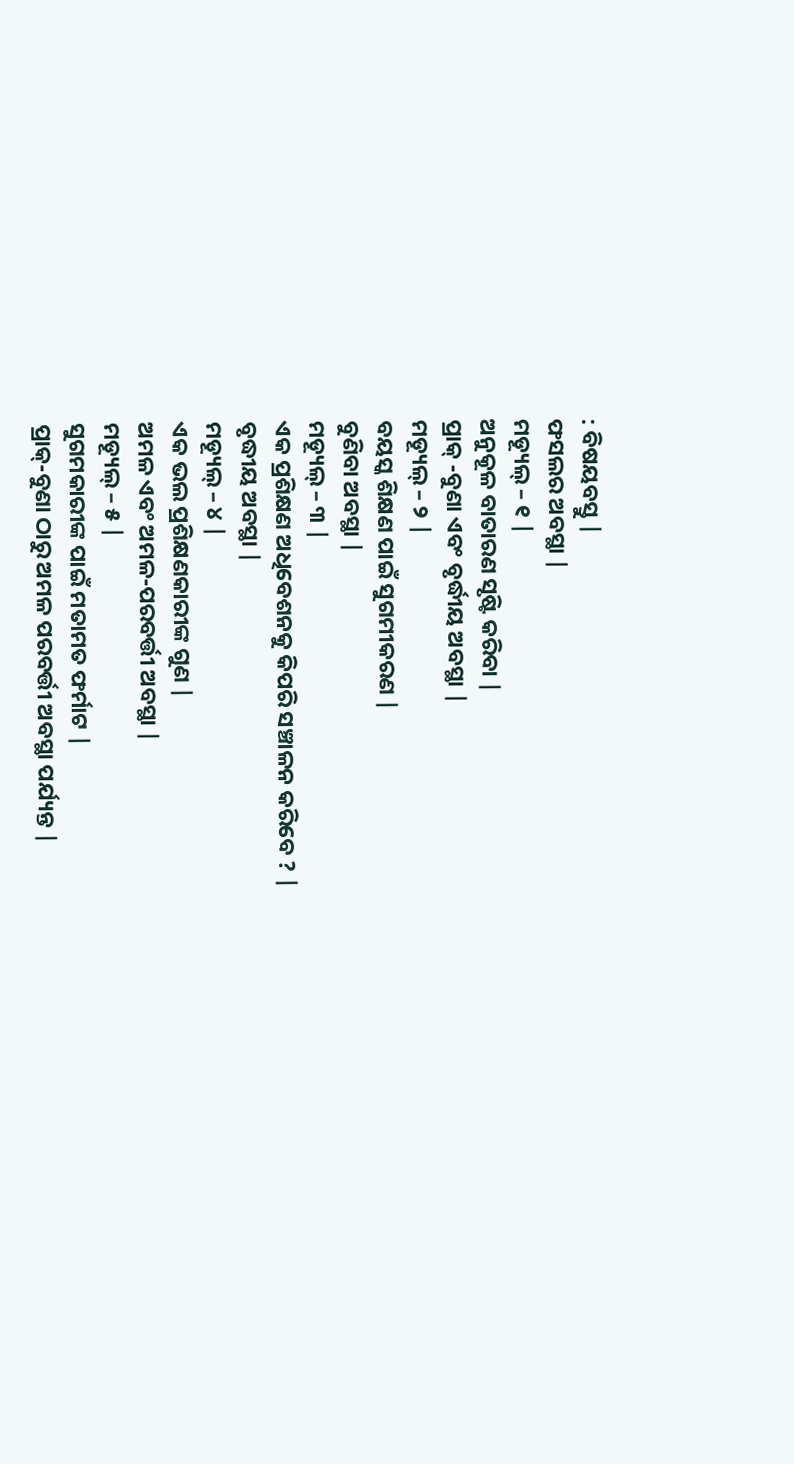: ବିଷୟବସ୍ତୁ |
ଫସଲର ଅବସ୍ଥା |
ମଡ୍ୟୂଲ୍ – ୧ |
ଅନୁକୂଳ ବାତାରଣ ସୃଷ୍ଟି କରିବା |
ପ୍ରାକ୍ -ବୁଣା ଏବଂ ବୃର୍ଦ୍ଧୀୟ ଅବସ୍ଥା |
ମଡ୍ୟୂଲ୍ – ୨ |
ବୟସ୍କ ଶିକ୍ଷଣ ପାଇଁ ସୁଗମୀକରଣ |
ବୁଣିବା ଅବସ୍ଥା |
ମଡ୍ୟୂଲ୍ – ୩ |
ଏକ ପ୍ରଶିକ୍ଷଣ ଅଧିବେଶନକୁ କିପରି ସଞ୍ଚାଳନ କରିବେ ? |
ବୃଦ୍ଧୀୟ ଅବସ୍ଥା |
ମଡ୍ୟୂଲ୍ – ୪ |
ଏକ ଭଲ ପ୍ରଶିକ୍ଷଣକାରୀଙ୍କ ଗୁଣ |
ଅମଳ ଏବଂ ଅମଳ-ପରବର୍ତ୍ତୀ ଅବସ୍ଥା |
ମଡ୍ୟୂଲ୍ – ୫ |
ସୁଗମକାରୀଙ୍କ ପାଇଁ ମତାମତ ଫର୍ମାଟ |
ପ୍ରାକ୍-ବୁଣା ଠାରୁ ଅମଳ ପରବର୍ତ୍ତୀ ଅବସ୍ଥା ପର୍ଯ୍ୟନ୍ତ |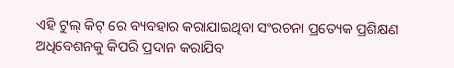ଏହି ଟୁଲ୍ କିଟ୍ ରେ ବ୍ୟବହାର କରାଯାଇଥିବା ସଂରଚନା ପ୍ରତ୍ୟେକ ପ୍ରଶିକ୍ଷଣ ଅଧିବେଶନକୁ କିପରି ପ୍ରଦାନ କରାଯିବ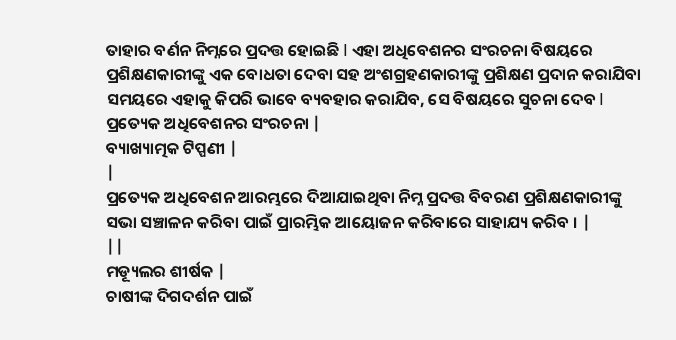ତାହାର ବର୍ଣନ ନିମ୍ନରେ ପ୍ରଦତ୍ତ ହୋଇଛି I ଏହା ଅଧିବେଶନର ସଂରଚନା ବିଷୟରେ ପ୍ରଶିକ୍ଷଣକାରୀଙ୍କୁ ଏକ ବୋଧତା ଦେବା ସହ ଅଂଶଗ୍ରହଣକାରୀଙ୍କୁ ପ୍ରଶିକ୍ଷଣ ପ୍ରଦାନ କରାଯିବା ସମୟରେ ଏହାକୁ କିପରି ଭାବେ ବ୍ୟବହାର କରାଯିବ, ସେ ବିଷୟରେ ସୁଚନା ଦେବ I
ପ୍ରତ୍ୟେକ ଅଧିବେଶନର ସଂରଚନା |
ବ୍ୟାଖ୍ୟାତ୍ମକ ଟିପ୍ପଣୀ |
|
ପ୍ରତ୍ୟେକ ଅଧିବେଶନ ଆରମ୍ଭରେ ଦିଆଯାଇଥିବା ନିମ୍ନ ପ୍ରଦତ୍ତ ବିବରଣ ପ୍ରଶିକ୍ଷଣକାରୀଙ୍କୁ ସଭା ସଞ୍ଚାଳନ କରିବା ପାଇଁ ପ୍ରାରମ୍ଭିକ ଆୟୋଜନ କରିବାରେ ସାହାଯ୍ୟ କରିବ । |
||
ମଡ୍ୟୂଲର ଶୀର୍ଷକ |
ଚାଷୀଙ୍କ ଦିଗଦର୍ଶନ ପାଇଁ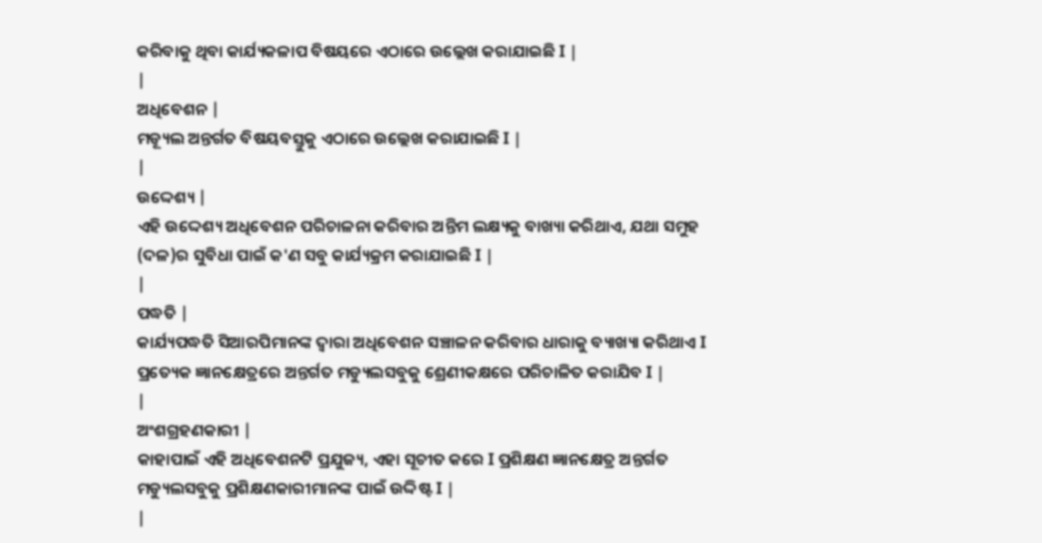କରିବାକୁ ଥିବା କାର୍ଯ୍ୟକଳାପ ବିଷୟରେ ଏଠାରେ ଉଲ୍ଲେଖ କରାଯାଇଛି I |
|
ଅଧିବେଶନ |
ମଡ୍ୟୂଲ ଅନ୍ତର୍ଗତ ବିଷୟବସ୍ତୁକୁ ଏଠାରେ ଉଲ୍ଲେଖ କରାଯାଇଛି I |
|
ଉଦ୍ଦେଶ୍ୟ |
ଏହି ଉଦ୍ଦେଶ୍ୟ ଅଧିବେଶନ ପରିଚାଳନା କରିବାର ଅନ୍ତିମ ଲକ୍ଷ୍ୟକୁ ବାଖ୍ୟା କରିଥାଏ, ଯଥା ସମୁହ (ଦଳ)ର ସୁବିଧା ପାଇଁ କ'ଣ ସବୁ କାର୍ଯ୍ୟକ୍ରମ କରାଯାଇଛି I |
|
ପଦ୍ଧତି |
କାର୍ଯ୍ୟପଦ୍ଧତି ସିଆରପିମାନଙ୍କ ଦ୍ୱାରା ଅଧିବେଶନ ସଞ୍ଚାଳନ କରିବାର ଧାରାକୁ ବ୍ୟାଖ୍ୟା କରିଥାଏ I ପ୍ରତ୍ୟେକ ଜ୍ଞାନକ୍ଷେତ୍ରରେ ଅନ୍ତର୍ଗତ ମଡ୍ୟୁଲସବୁକୁ ଶ୍ରେଣୀକକ୍ଷରେ ପରିଚାଳିତ କରାଯିବ I |
|
ଅଂଶଗ୍ରହଣକାରୀ |
କାହାପାଇଁ ଏହି ଅଧିବେଶନଟି ପ୍ରଯୁଜ୍ୟ, ଏହା ସୂଚୀତ କରେ I ପ୍ରଶିକ୍ଷଣ ଜ୍ଞାନକ୍ଷେତ୍ର ଅନ୍ତର୍ଗତ ମଡ୍ୟୁଲସବୁକୁ ପ୍ରଶିକ୍ଷଣକାରୀମାନଙ୍କ ପାଇଁ ଉଦ୍ଦିଷ୍ଟ I |
|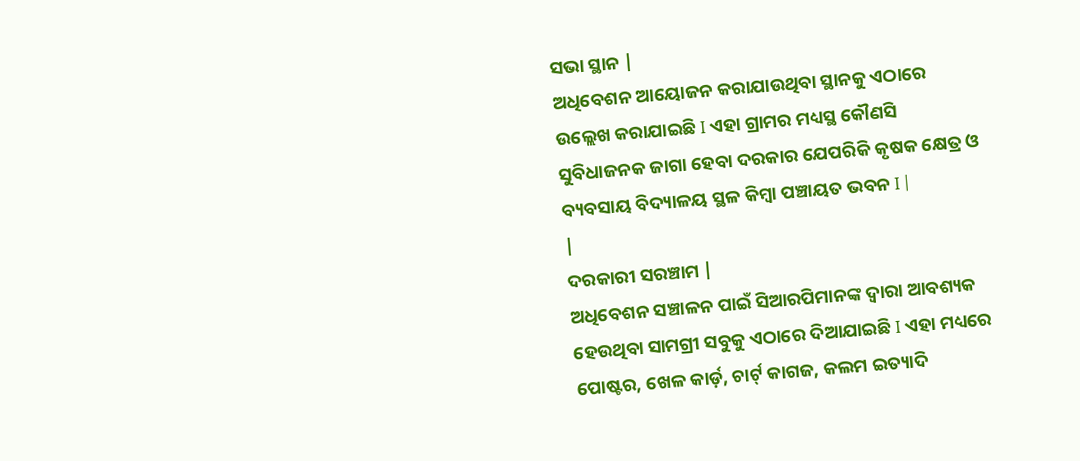ସଭା ସ୍ଥାନ |
ଅଧିବେଶନ ଆୟୋଜନ କରାଯାଉଥିବା ସ୍ଥାନକୁ ଏଠାରେ ଉଲ୍ଲେଖ କରାଯାଇଛି I ଏହା ଗ୍ରାମର ମଧ୍ୟସ୍ଥ କୌଣସି ସୁବିଧାଜନକ ଜାଗା ହେବା ଦରକାର ଯେପରିକି କୃଷକ କ୍ଷେତ୍ର ଓ ବ୍ୟବସାୟ ବିଦ୍ୟାଳୟ ସ୍ଥଳ କିମ୍ବା ପଞ୍ଚାୟତ ଭବନ I |
|
ଦରକାରୀ ସରଞ୍ଚାମ |
ଅଧିବେଶନ ସଞ୍ଚାଳନ ପାଇଁ ସିଆରପିମାନଙ୍କ ଦ୍ୱାରା ଆବଶ୍ୟକ ହେଉଥିବା ସାମଗ୍ରୀ ସବୁକୁ ଏଠାରେ ଦିଆଯାଇଛି I ଏହା ମଧ୍ୟରେ ପୋଷ୍ଟର, ଖେଳ କାର୍ଡ଼, ଚାର୍ଟ୍ କାଗଜ, କଲମ ଇତ୍ୟାଦି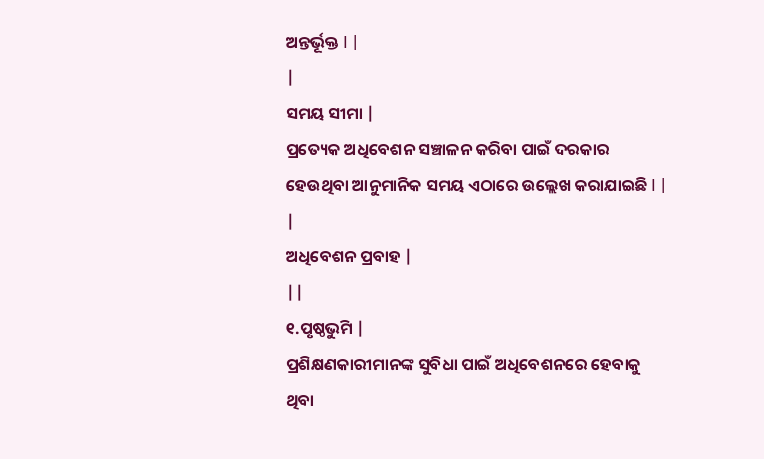ଅନ୍ତର୍ଭୂକ୍ତ I |
|
ସମୟ ସୀମା |
ପ୍ରତ୍ୟେକ ଅଧିବେଶନ ସଞ୍ଚାଳନ କରିବା ପାଇଁ ଦରକାର ହେଉଥିବା ଆନୁମାନିକ ସମୟ ଏଠାରେ ଉଲ୍ଲେଖ କରାଯାଇଛି I |
|
ଅଧିବେଶନ ପ୍ରବାହ |
||
୧.ପୃଷ୍ଠଭୁମି |
ପ୍ରଶିକ୍ଷଣକାରୀମାନଙ୍କ ସୁବିଧା ପାଇଁ ଅଧିବେଶନରେ ହେବାକୁ ଥିବା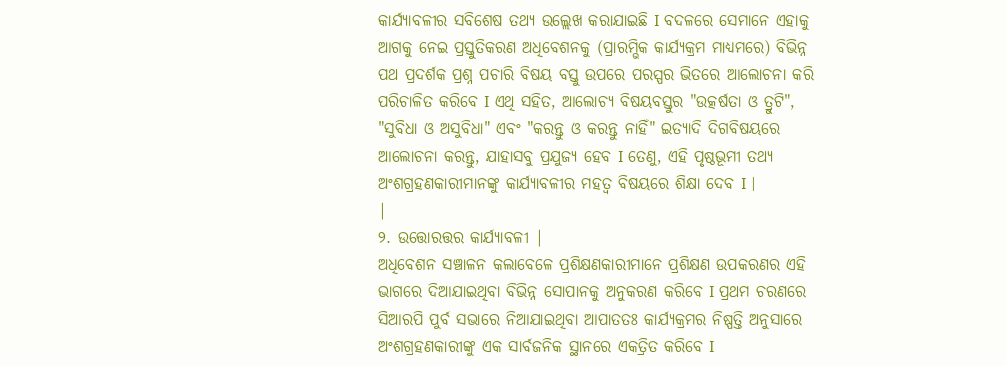କାର୍ଯ୍ୟାବଳୀର ସବିଶେଷ ତଥ୍ୟ ଉଲ୍ଲେଖ କରାଯାଇଛି I ବଦଳରେ ସେମାନେ ଏହାକୁ ଆଗକୁ ନେଇ ପ୍ରସ୍ତୁତିକରଣ ଅଧିବେଶନକୁ (ପ୍ରାରମ୍ଭିକ କାର୍ଯ୍ୟକ୍ରମ ମାଧ୍ୟମରେ) ବିଭିନ୍ନ ପଥ ପ୍ରଦର୍ଶକ ପ୍ରଶ୍ନ ପଚାରି ବିଷୟ ବସ୍ତୁ ଉପରେ ପରସ୍ପର ଭିତରେ ଆଲୋଚନା କରି ପରିଚାଳିତ କରିବେ I ଏଥି ସହିତ, ଆଲୋଚ୍ୟ ବିଷୟବସ୍ତୁର "ଉତ୍କର୍ଷତା ଓ ତ୍ରୁଟି", "ସୁବିଧା ଓ ଅସୁବିଧା" ଏବଂ "କରନ୍ତୁ ଓ କରନ୍ତୁ ନାହିଁ" ଇତ୍ୟାଦି ଦିଗବିଷୟରେ ଆଲୋଚନା କରନ୍ତୁ, ଯାହାସବୁ ପ୍ରଯୁଜ୍ୟ ହେବ I ତେଣୁ, ଏହି ପୃଷ୍ଠଭୂମୀ ତଥ୍ୟ ଅଂଶଗ୍ରହଣକାରୀମାନଙ୍କୁ କାର୍ଯ୍ୟାବଳୀର ମହତ୍ୱ ବିଷୟରେ ଶିକ୍ଷା ଦେବ I |
|
୨. ଉତ୍ତୋରତ୍ତର କାର୍ଯ୍ୟାବଳୀ |
ଅଧିବେଶନ ସଞ୍ଚାଳନ କଲାବେଳେ ପ୍ରଶିକ୍ଷଣକାରୀମାନେ ପ୍ରଶିକ୍ଷଣ ଉପକରଣର ଏହି ଭାଗରେ ଦିଆଯାଇଥିବା ବିଭିନ୍ନ ସୋପାନକୁ ଅନୁକରଣ କରିବେ I ପ୍ରଥମ ଚରଣରେ ସିଆରପି ପୁର୍ବ ସଭାରେ ନିଆଯାଇଥିବା ଆପାତତଃ କାର୍ଯ୍ୟକ୍ରମର ନିଷ୍ପତ୍ତି ଅନୁସାରେ ଅଂଶଗ୍ରହଣକାରୀଙ୍କୁ ଏକ ସାର୍ବଜନିକ ସ୍ଥାନରେ ଏକତ୍ରିତ କରିବେ I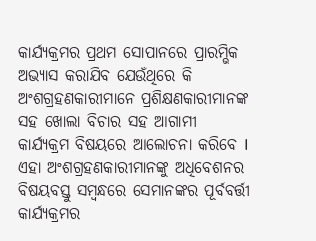କାର୍ଯ୍ୟକ୍ରମର ପ୍ରଥମ ସୋପାନରେ ପ୍ରାରମ୍ଭିକ ଅଭ୍ୟାସ କରାଯିବ ଯେଉଁଥିରେ କି ଅଂଶଗ୍ରହଣକାରୀମାନେ ପ୍ରଶିକ୍ଷଣକାରୀମାନଙ୍କ ସହ ଖୋଲା ବିଚାର ସହ ଆଗାମୀ କାର୍ଯ୍ୟକ୍ରମ ବିଷୟରେ ଆଲୋଚନା କରିବେ I ଏହା ଅଂଶଗ୍ରହଣକାରୀମାନଙ୍କୁ ଅଧିବେଶନର ବିଷୟବସ୍ତୁ ସମ୍ବନ୍ଧରେ ସେମାନଙ୍କର ପୂର୍ବବର୍ତ୍ତୀ କାର୍ଯ୍ୟକ୍ରମର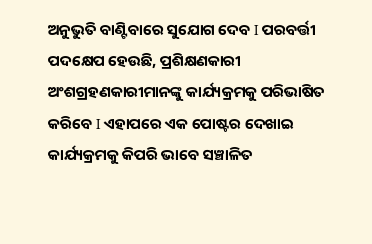ଅନୁଭୁତି ବାଣ୍ଟିବାରେ ସୁଯୋଗ ଦେବ I ପରବର୍ତ୍ତୀ ପଦକ୍ଷେପ ହେଉଛି, ପ୍ରଶିକ୍ଷଣକାରୀ ଅଂଶଗ୍ରହଣକାରୀମାନଙ୍କୁ କାର୍ଯ୍ୟକ୍ରମକୁ ପରିଭାଷିତ କରିବେ I ଏହାପରେ ଏକ ପୋଷ୍ଟର ଦେଖାଇ କାର୍ଯ୍ୟକ୍ରମକୁ କିପରି ଭାବେ ସଞ୍ଚାଳିତ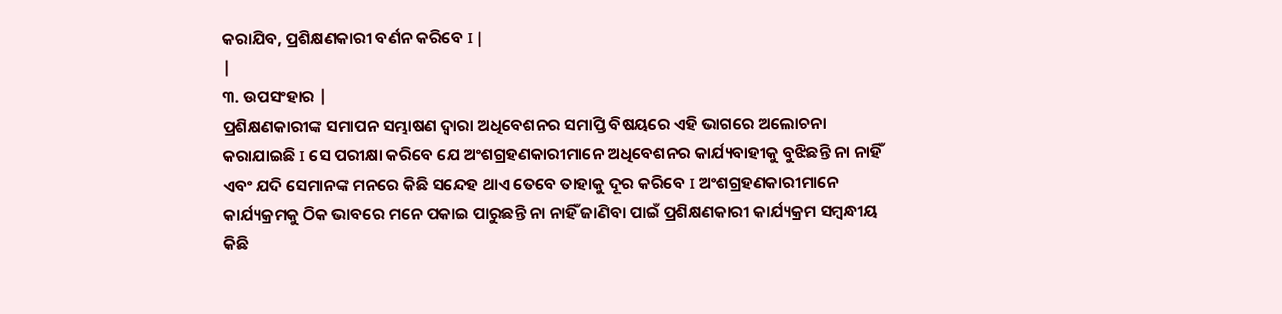କରାଯିବ, ପ୍ରଶିକ୍ଷଣକାରୀ ବର୍ଣନ କରିବେ I |
|
୩. ଉପସଂହାର |
ପ୍ରଶିକ୍ଷଣକାରୀଙ୍କ ସମାପନ ସମ୍ଭାଷଣ ଦ୍ୱାରା ଅଧିବେଶନର ସମାପ୍ତି ବିଷୟରେ ଏହି ଭାଗରେ ଅଲୋଚନା କରାଯାଇଛି I ସେ ପରୀକ୍ଷା କରିବେ ଯେ ଅଂଶଗ୍ରହଣକାରୀମାନେ ଅଧିବେଶନର କାର୍ଯ୍ୟବାହୀକୁ ବୁଝିଛନ୍ତି ନା ନାହିଁ ଏବଂ ଯଦି ସେମାନଙ୍କ ମନରେ କିଛି ସନ୍ଦେହ ଥାଏ ତେବେ ତାହାକୁ ଦୂର କରିବେ I ଅଂଶଗ୍ରହଣକାରୀମାନେ କାର୍ଯ୍ୟକ୍ରମକୁ ଠିକ ଭାବରେ ମନେ ପକାଇ ପାରୁଛନ୍ତି ନା ନାହିଁ ଜାଣିବା ପାଇଁ ପ୍ରଶିକ୍ଷଣକାରୀ କାର୍ଯ୍ୟକ୍ରମ ସମ୍ବନ୍ଧୀୟ କିଛି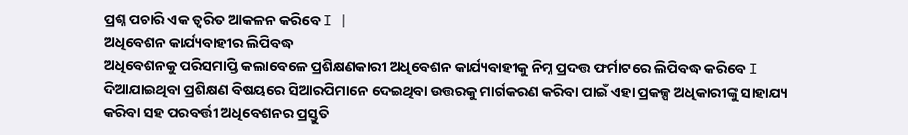ପ୍ରଶ୍ନ ପଚାରି ଏକ ତ୍ଵରିତ ଆକଳନ କରିବେ I |
ଅଧିବେଶନ କାର୍ଯ୍ୟବାହୀର ଲିପିବଦ୍ଧ
ଅଧିବେଶନକୁ ପରିସମାପ୍ତି କଲାବେଳେ ପ୍ରଶିକ୍ଷଣକାରୀ ଅଧିବେଶନ କାର୍ଯ୍ୟବାହୀକୁ ନିମ୍ନ ପ୍ରଦତ୍ତ ଫର୍ମାଟରେ ଲିପିବଦ୍ଧ କରିବେ I ଦିଆଯାଇଥିବା ପ୍ରଶିକ୍ଷଣ ବିଷୟରେ ସିଆରପିମାନେ ଦେଇଥିବା ଉତ୍ତରକୁ ମାର୍ଗକରଣ କରିବା ପାଇଁ ଏହା ପ୍ରକଳ୍ପ ଅଧିକାରୀଙ୍କୁ ସାହାଯ୍ୟ କରିବା ସହ ପରବର୍ତ୍ତୀ ଅଧିବେଶନର ପ୍ରସ୍ତୁତି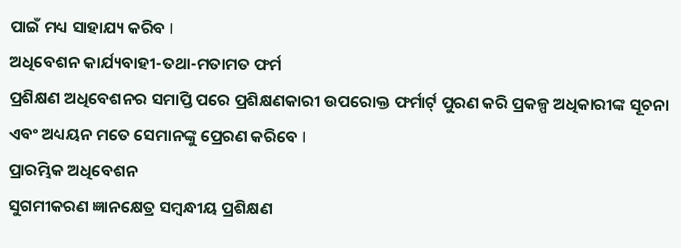ପାଇଁ ମଧ୍ୟ ସାହାଯ୍ୟ କରିବ I
ଅଧିବେଶନ କାର୍ଯ୍ୟବାହୀ-ତଥା-ମତାମତ ଫର୍ମ
ପ୍ରଶିକ୍ଷଣ ଅଧିବେଶନର ସମାପ୍ତି ପରେ ପ୍ରଶିକ୍ଷଣକାରୀ ଉପରୋକ୍ତ ଫର୍ମାର୍ଟ୍ ପୁରଣ କରି ପ୍ରକଳ୍ପ ଅଧିକାରୀଙ୍କ ସୂଚନା ଏବଂ ଅଧ୍ୟୟନ ମତେ ସେମାନଙ୍କୁ ପ୍ରେରଣ କରିବେ I
ପ୍ରାରମ୍ଭିକ ଅଧିବେଶନ
ସୁଗମୀକରଣ ଜ୍ଞାନକ୍ଷେତ୍ର ସମ୍ବନ୍ଧୀୟ ପ୍ରଶିକ୍ଷଣ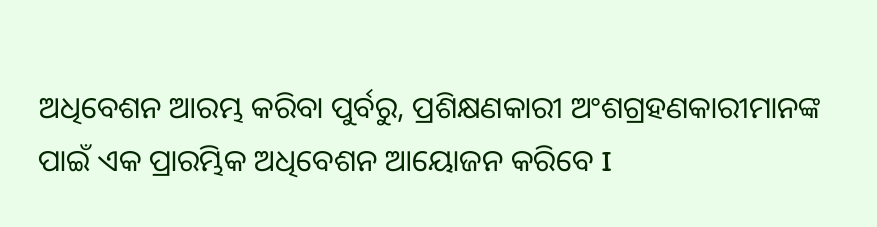ଅଧିବେଶନ ଆରମ୍ଭ କରିବା ପୁର୍ବରୁ, ପ୍ରଶିକ୍ଷଣକାରୀ ଅଂଶଗ୍ରହଣକାରୀମାନଙ୍କ ପାଇଁ ଏକ ପ୍ରାରମ୍ଭିକ ଅଧିବେଶନ ଆୟୋଜନ କରିବେ I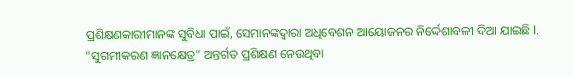ପ୍ରଶିକ୍ଷଣକାରୀମାନଙ୍କ ସୁବିଧା ପାଇଁ, ସେମାନଙ୍କଦ୍ୱାରା ଅଧିବେଶନ ଆୟୋଜନର ନିର୍ଦ୍ଦେଶାବଳୀ ଦିଆ ଯାଇଛି I.
"ସୁଗମୀକରଣ ଜ୍ଞାନକ୍ଷେତ୍ର" ଅନ୍ତର୍ଗତ ପ୍ରଶିକ୍ଷଣ ନେଉଥିବା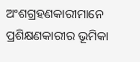ଅଂଶଗ୍ରହଣକାରୀମାନେ ପ୍ରଶିକ୍ଷଣକାରୀର ଭୂମିକା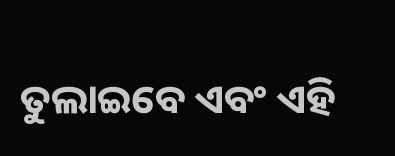ତୁଲାଇବେ ଏବଂ ଏହି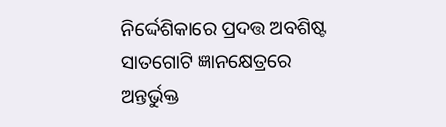ନିର୍ଦ୍ଦେଶିକାରେ ପ୍ରଦତ୍ତ ଅବଶିଷ୍ଟ ସାତଗୋଟି ଜ୍ଞାନକ୍ଷେତ୍ରରେ ଅନ୍ତର୍ଭୁକ୍ତ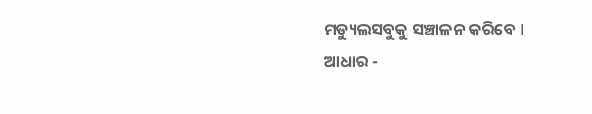ମଡ୍ୟୁଲସବୁକୁ ସଞ୍ଚାଳନ କରିବେ I
ଆଧାର -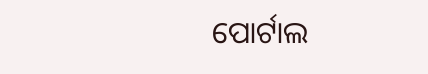ପୋର୍ଟାଲ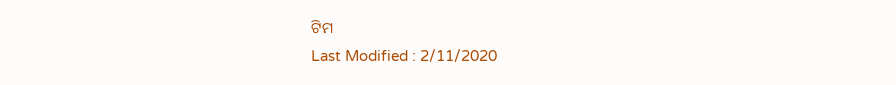ଟିମ
Last Modified : 2/11/2020